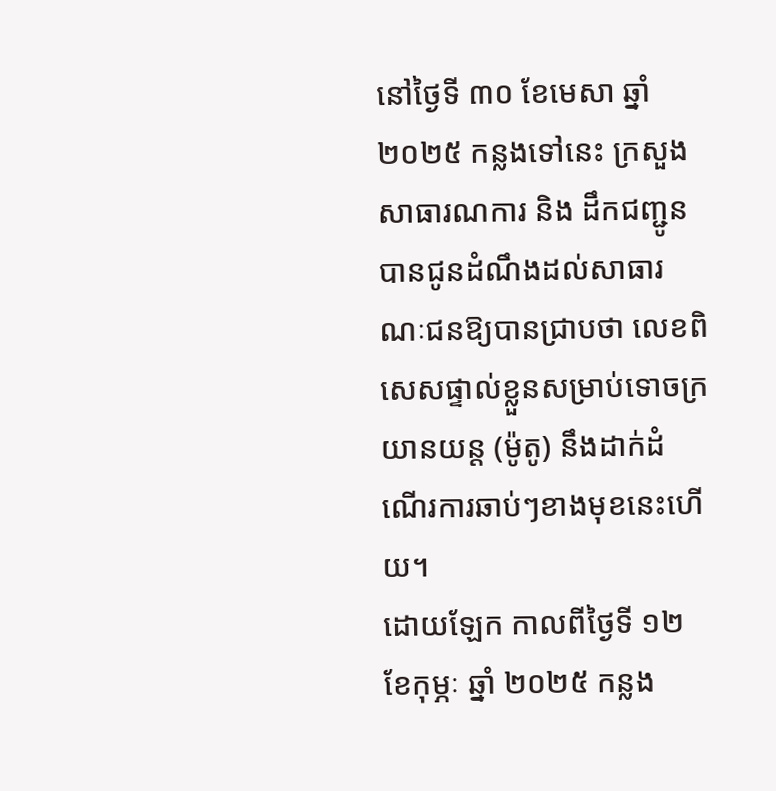នៅថ្ងៃទី ៣០ ខែមេសា ឆ្នាំ ២០២៥ កន្លងទៅនេះ ក្រសួងសាធារណការ និង ដឹកជញ្ជូន បានជូនដំណឹងដល់សាធារណៈជនឱ្យបានជ្រាបថា លេខពិសេសផ្ទាល់ខ្លួនសម្រាប់ទោចក្រយានយន្ត (ម៉ូតូ) នឹងដាក់ដំណើរការឆាប់ៗខាងមុខនេះហើយ។
ដោយឡែក កាលពីថ្ងៃទី ១២ ខែកុម្ភៈ ឆ្នាំ ២០២៥ កន្លង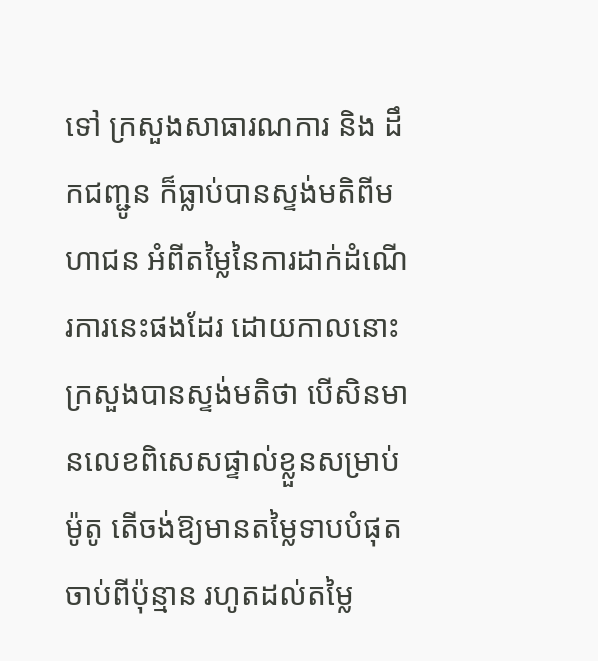ទៅ ក្រសួងសាធារណការ និង ដឹកជញ្ជូន ក៏ធ្លាប់បានស្ទង់មតិពីមហាជន អំពីតម្លៃនៃការដាក់ដំណើរការនេះផងដែរ ដោយកាលនោះ ក្រសួងបានស្ទង់មតិថា បើសិនមានលេខពិសេសផ្ទាល់ខ្លួនសម្រាប់ម៉ូតូ តើចង់ឱ្យមានតម្លៃទាបបំផុតចាប់ពីប៉ុន្មាន រហូតដល់តម្លៃ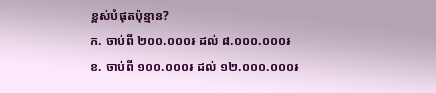ខ្ពស់បំផុតប៉ុន្មាន?
ក. ចាប់ពី ២០០.០០០៛ ដល់ ៨.០០០.០០០៛
ខ. ចាប់ពី ១០០.០០០៛ ដល់ ១២.០០០.០០០៛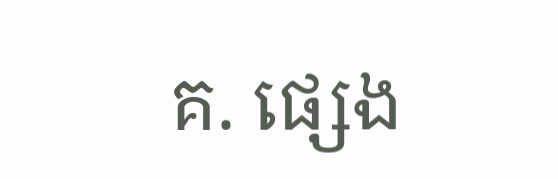គ. ផ្សេង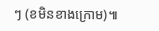ៗ (ខមិនខាងក្រោម)៕